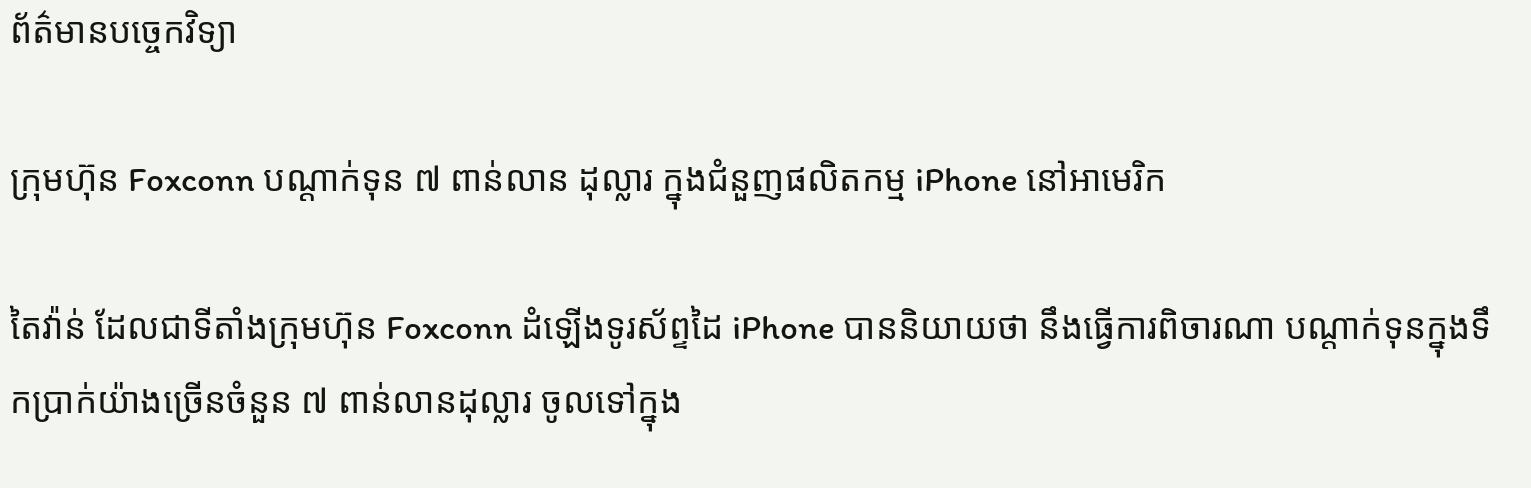ព័ត៌មានបច្ចេកវិទ្យា

ក្រុមហ៊ុន Foxconn បណ្តាក់ទុន ៧ ពាន់លាន ដុល្លារ ក្នុងជំនួញផលិតកម្ម iPhone នៅអាមេរិក

តៃវ៉ាន់ ដែលជាទីតាំងក្រុមហ៊ុន Foxconn ដំឡើងទូរស័ព្ទដៃ iPhone បាននិយាយថា នឹងធ្វើការពិចារណា បណ្តាក់ទុនក្នុងទឹកប្រាក់យ៉ាងច្រើនចំនួន ៧ ពាន់លានដុល្លារ ចូលទៅក្នុង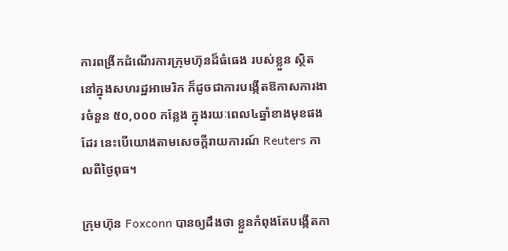ការពង្រីកដំណើរការក្រុមហ៊ុនដ៏ធំធេង របស់ខ្លួន ស្ថិតនៅក្នុងសហរដ្ឋអាមេរិក ក៏ដូចជាការបង្កើតឱកាសការងារចំនួន ៥០,០០០ កន្លែង ក្នុងរយៈពេល៤ឆ្នាំខាងមុខផងដែរ នេះបើយោងតាមសេចក្តីរាយការណ៍ Reuters កាលពីថ្ងៃពុធ។

ក្រុមហ៊ុន Foxconn បានឲ្យដឹងថា ខ្លួនកំពុងតែបង្កើតកា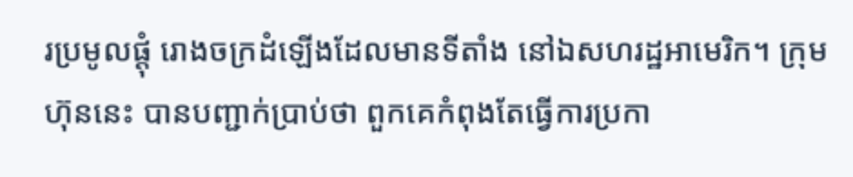រប្រមូលផ្តុំ រោងចក្រដំឡើងដែលមានទីតាំង នៅឯសហរដ្ឋអាមេរិក។ ក្រុមហ៊ុននេះ បានបញ្ជាក់ប្រាប់ថា ពួកគេកំពុងតែធ្វើការប្រកា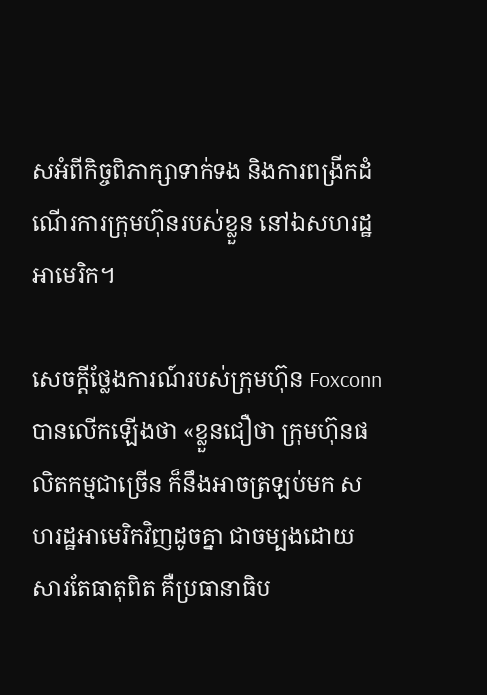សអំពីកិច្ចពិភាក្សាទាក់ទង និងការពង្រីកដំណើរការក្រុមហ៊ុនរបស់ខ្លួន នៅឯសហរដ្ឋអាមេរិក។

សេចក្តីថ្លែងការណ៍របស់ក្រុមហ៊ុន Foxconn បានលើកឡើងថា «ខ្លួនជឿថា ក្រុមហ៊ុនផលិតកម្មជាច្រើន ក៏នឹងអាចត្រឡប់មក សហរដ្ឋអាមេរិកវិញដូចគ្នា ជាចម្បងដោយសារតែធាតុពិត គឺប្រធានាធិប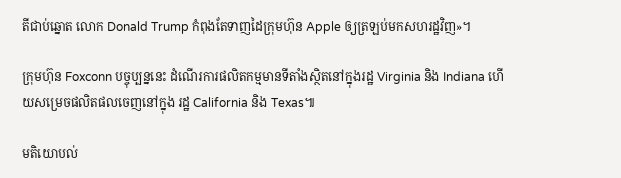តីជាប់ឆ្នោត លោក Donald Trump កំពុងតែទាញដៃក្រុមហ៊ុន Apple ឲ្យត្រឡប់មកសហរដ្ឋវិញ»។

ក្រុមហ៊ុន Foxconn បច្ចុប្បន្ននេះ ដំណើរការផលិតកម្មមានទីតាំងស្ថិតនៅក្នុងរដ្ឋ Virginia និង Indiana ហើយសម្រេចផលិតផលចេញនៅក្នុង រដ្ឋ California និង Texas៕

មតិយោបល់